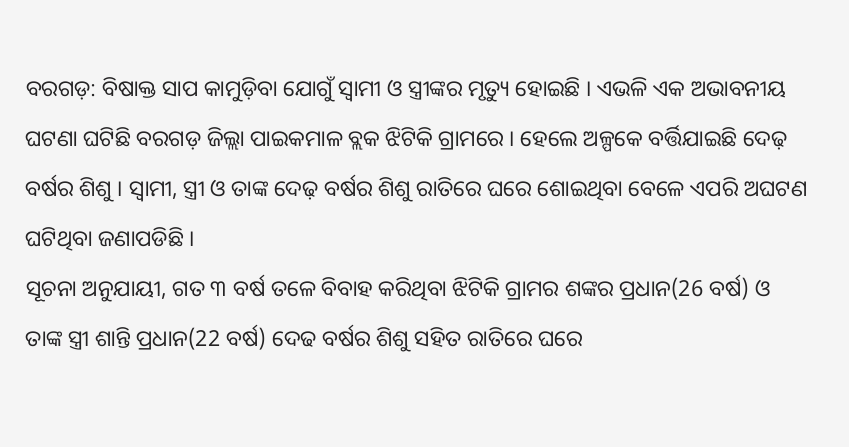ବରଗଡ଼: ବିଷାକ୍ତ ସାପ କାମୁଡ଼ିବା ଯୋଗୁଁ ସ୍ବାମୀ ଓ ସ୍ତ୍ରୀଙ୍କର ମୃତ୍ୟୁ ହୋଇଛି । ଏଭଳି ଏକ ଅଭାବନୀୟ ଘଟଣା ଘଟିଛି ବରଗଡ଼ ଜିଲ୍ଲା ପାଇକମାଳ ବ୍ଲକ ଝିଟିକି ଗ୍ରାମରେ । ହେଲେ ଅଳ୍ପକେ ବର୍ତ୍ତିଯାଇଛି ଦେଢ଼ ବର୍ଷର ଶିଶୁ । ସ୍ବାମୀ, ସ୍ତ୍ରୀ ଓ ତାଙ୍କ ଦେଢ଼ ବର୍ଷର ଶିଶୁ ରାତିରେ ଘରେ ଶୋଇଥିବା ବେଳେ ଏପରି ଅଘଟଣ ଘଟିଥିବା ଜଣାପଡିଛି ।
ସୂଚନା ଅନୁଯାୟୀ, ଗତ ୩ ବର୍ଷ ତଳେ ବିବାହ କରିଥିବା ଝିଟିକି ଗ୍ରାମର ଶଙ୍କର ପ୍ରଧାନ(26 ବର୍ଷ) ଓ ତାଙ୍କ ସ୍ତ୍ରୀ ଶାନ୍ତି ପ୍ରଧାନ(22 ବର୍ଷ) ଦେଢ ବର୍ଷର ଶିଶୁ ସହିତ ରାତିରେ ଘରେ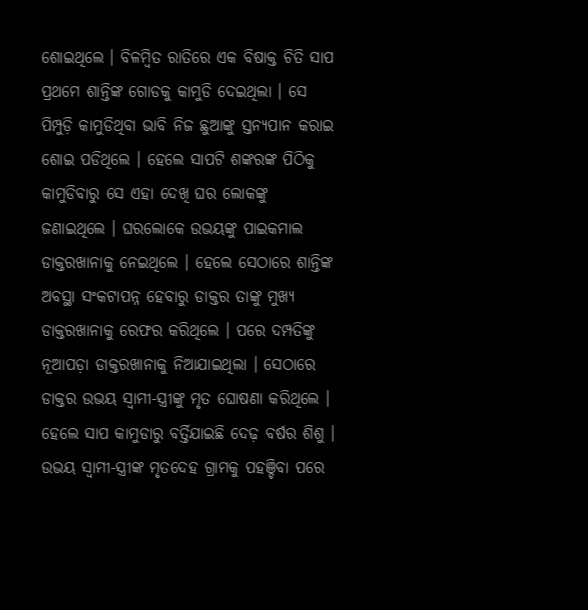ଶୋଇଥିଲେ । ବିଳମ୍ବିତ ରାତିରେ ଏକ ବିଷାକ୍ତ ଚିତି ସାପ ପ୍ରଥମେ ଶାନ୍ତିଙ୍କ ଗୋଡକୁ କାମୁଡି ଦେଇଥିଲା । ସେ ପିମ୍ପୁଡ଼ି କାମୁଡିଥିବା ଭାବି ନିଜ ଛୁଆଙ୍କୁ ସ୍ତନ୍ୟପାନ କରାଇ ଶୋଇ ପଡିଥିଲେ । ହେଲେ ସାପଟି ଶଙ୍କରଙ୍କ ପିଠିକୁ କାମୁଡିବାରୁ ସେ ଏହା ଦେଖି ଘର ଲୋକଙ୍କୁ ଜଣାଇଥିଲେ । ଘରଲୋକେ ଉଭୟଙ୍କୁ ପାଇକମାଲ ଡାକ୍ତରଖାନାକୁ ନେଇଥିଲେ । ହେଲେ ସେଠାରେ ଶାନ୍ତିଙ୍କ ଅବସ୍ଥା ସଂକଟାପନ୍ନ ହେବାରୁ ଡାକ୍ତର ତାଙ୍କୁ ମୁଖ୍ୟ ଡାକ୍ତରଖାନାକୁ ରେଫର କରିଥିଲେ । ପରେ ଦମ୍ପତିଙ୍କୁ ନୂଆପଡ଼ା ଡାକ୍ତରଖାନାକୁ ନିଆଯାଇଥିଲା । ସେଠାରେ ଡାକ୍ତର ଉଭୟ ସ୍ବାମୀ-ସ୍ତ୍ରୀଙ୍କୁ ମୃତ ଘୋଷଣା କରିଥିଲେ । ହେଲେ ସାପ କାମୁଡାରୁ ବର୍ତ୍ତିଯାଇଛି ଦେଢ଼ ବର୍ଷର ଶିଶୁ । ଉଭୟ ସ୍ବାମୀ-ସ୍ତ୍ରୀଙ୍କ ମୃତଦେହ ଗ୍ରାମକୁ ପହଞ୍ଚିବା ପରେ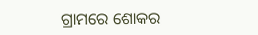ଗ୍ରାମରେ ଶୋକର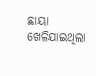ଛାୟା ଖେଳିଯାଇଥିଲା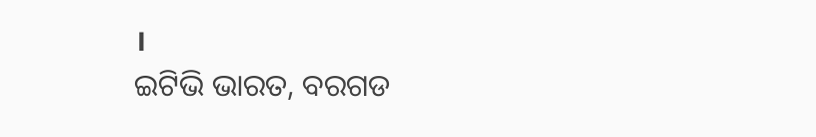।
ଇଟିଭି ଭାରତ, ବରଗଡ